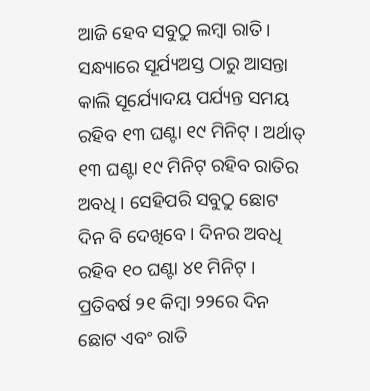ଆଜି ହେବ ସବୁଠୁ ଲମ୍ବା ରାତି । ସନ୍ଧ୍ୟାରେ ସୂର୍ଯ୍ୟଅସ୍ତ ଠାରୁ ଆସନ୍ତା କାଲି ସୂର୍ଯ୍ୟୋଦୟ ପର୍ଯ୍ୟନ୍ତ ସମୟ ରହିବ ୧୩ ଘଣ୍ଟା ୧୯ ମିନିଟ୍ । ଅର୍ଥାତ୍ ୧୩ ଘଣ୍ଟା ୧୯ ମିନିଟ୍ ରହିବ ରାତିର ଅବଧି । ସେହିପରି ସବୁଠୁ ଛୋଟ ଦିନ ବି ଦେଖିବେ । ଦିନର ଅବଧି ରହିବ ୧୦ ଘଣ୍ଟା ୪୧ ମିନିଟ୍ । ପ୍ରତିବର୍ଷ ୨୧ କିମ୍ବା ୨୨ରେ ଦିନ ଛୋଟ ଏବଂ ରାତି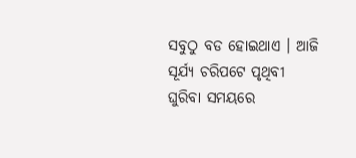ସବୁଠୁ ବଡ ହୋଇଥାଏ । ଆଜି ସୂର୍ଯ୍ୟ ଚରିପଟେ ପୃଥିବୀ ଘୁରିବା ସମୟରେ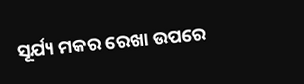ସୂର୍ଯ୍ୟ ମକର ରେଖା ଉପରେ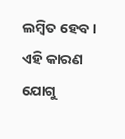ଲମ୍ବିତ ହେବ। ଏହି କାରଣ ଯୋଗୁ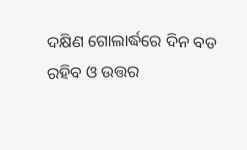ଦକ୍ଷିଣ ଗୋଲାର୍ଦ୍ଧରେ ଦିନ ବଡ ରହିବ ଓ ଉତ୍ତର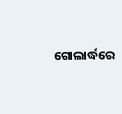ଗୋଲାର୍ଦ୍ଧରେ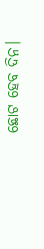ଛୋଟ ହେବ ଦିନ।